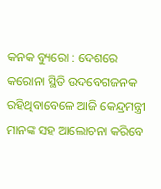କନକ ବ୍ୟୁରୋ : ଦେଶରେ କରୋନା ସ୍ଥିତି ଉଦବେଗଜନକ ରହିଥିବାବେଳେ ଆଜି କେନ୍ଦ୍ରମନ୍ତ୍ରୀ ମାନଙ୍କ ସହ ଆଲୋଚନା କରିବେ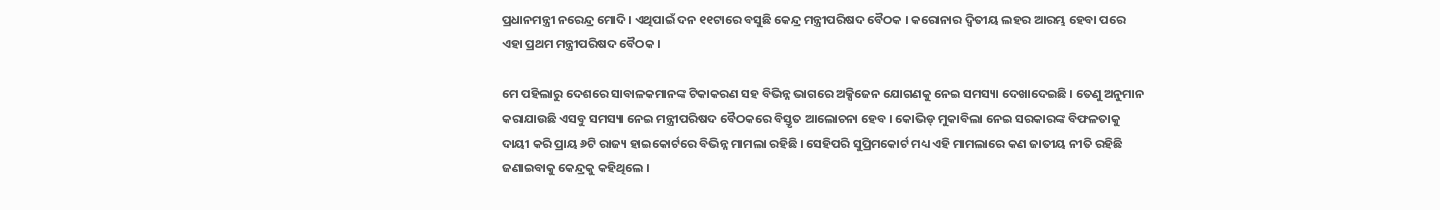ପ୍ରଧାନମନ୍ତ୍ରୀ ନରେନ୍ଦ୍ର ମୋଦି । ଏଥିପାଇଁ ଦନ ୧୧ଟାରେ ବସୁଛି କେନ୍ଦ୍ର ମନ୍ତ୍ରୀପରିଷଦ ବୈଠକ । କରୋନାର ଦ୍ୱିତୀୟ ଲହର ଆରମ୍ଭ ହେବା ପରେ ଏହା ପ୍ରଥମ ମନ୍ତ୍ରୀପରିଷଦ ବୈଠକ ।

ମେ ପହିଲାରୁ ଦେଶରେ ସାବାଳକମାନଙ୍କ ଟିକାକରଣ ସହ ବିଭିନ୍ନ ଭାଗରେ ଅକ୍ସିଜେନ ଯୋଗଣକୁ ନେଇ ସମସ୍ୟା ଦେଖାଦେଇଛି । ତେଣୁ ଅନୁମାନ କରାଯାଉଛି ଏସବୁ ସମସ୍ୟା ନେଇ ମନ୍ତ୍ରୀପରିଷଦ ବୈଠକରେ ବିସ୍ତୃତ ଆଲୋଚନା ହେବ । କୋଭିଡ୍ ମୁକାବିଲା ନେଇ ସରକାରଙ୍କ ବିଫଳତାକୁ ଦାୟୀ କରି ପ୍ରାୟ ୬ଟି ରାଜ୍ୟ ହାଇକୋର୍ଟରେ ବିଭିନ୍ନ ମାମଲା ରହିଛି । ସେହିପରି ସୁପ୍ରିମକୋର୍ଟ ମଧ୍ୟ ଏହି ମାମଲାରେ କଣ ଜାତୀୟ ନୀତି ରହିଛି ଜଣାଇବାକୁ କେନ୍ଦ୍ରକୁ କହିଥିଲେ ।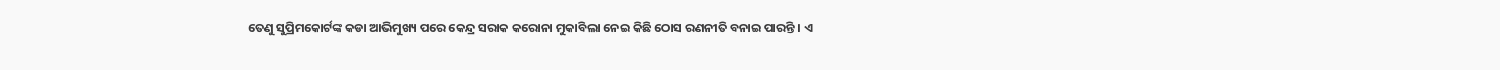ତେଣୁ ସୁପ୍ରିମକୋର୍ଟଙ୍କ କଡା ଆଭିମୁଖ୍ୟ ପରେ କେନ୍ଦ୍ର ସରାକ କରୋନା ମୁକାବିଲା ନେଇ କିଛି ଠୋସ ରଣନୀତି ବନାଇ ପାରନ୍ତି । ଏ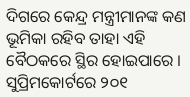ଦିଗରେ କେନ୍ଦ୍ର ମନ୍ତ୍ରୀମାନଙ୍କ କଣ ଭୂମିକା ରହିବ ତାହା ଏହି ବୈଠକରେ ସ୍ଥିର ହୋଇପାରେ । ସୁପ୍ରିମକୋର୍ଟରେ ୨୦୧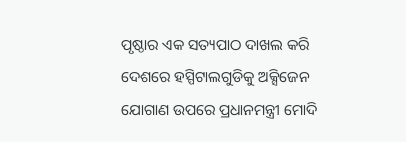ପୃଷ୍ଠାର ଏକ ସତ୍ୟପାଠ ଦାଖଲ କରି ଦେଶରେ ହସ୍ପିଟାଲଗୁଡିକୁ ଅକ୍ସିଜେନ ଯୋଗାଣ ଉପରେ ପ୍ରଧାନମନ୍ତ୍ରୀ ମୋଦି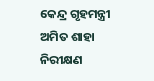କେନ୍ଦ୍ର ଗୃହମନ୍ତ୍ରୀ ଅମିତ ଶାହା ନିରୀକ୍ଷଣ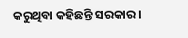କରୁଥିବା କହିଛନ୍ତି ସରକାର ।